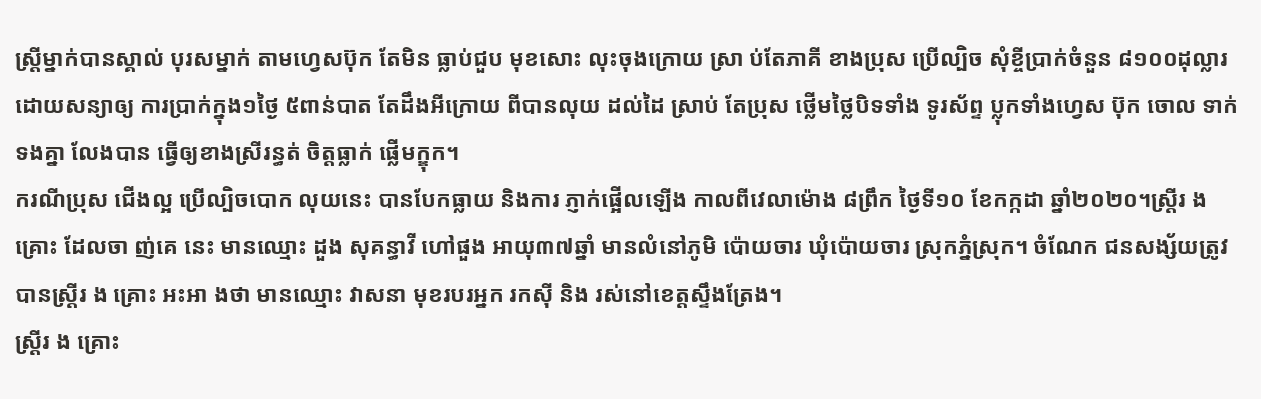ស្ត្រីម្នាក់បានស្គាល់ បុរសម្នាក់ តាមហ្វេសប៊ុក តែមិន ធ្លាប់ជួប មុខសោះ លុះចុងក្រោយ ស្រា ប់តែភាគី ខាងប្រុស ប្រើល្បិច សុំខ្ចីប្រាក់ចំនួន ៨១០០ដុល្លារ ដោយសន្យាឲ្យ ការប្រាក់ក្នុង១ថ្ងៃ ៥ពាន់បាត តែដឹងអីក្រោយ ពីបានលុយ ដល់ដៃ ស្រាប់ តែប្រុស ថ្លើមថ្លៃបិទទាំង ទូរស័ព្ទ ប្លុកទាំងហ្វេស ប៊ុក ចោល ទាក់ទងគ្នា លែងបាន ធ្វើឲ្យខាងស្រីរន្ធត់ ចិត្តធ្លាក់ ផ្លើមក្ឌុក។
ករណីប្រុស ជើងល្អ ប្រើល្បិចបោក លុយនេះ បានបែកធ្លាយ និងការ ភ្ញាក់ផ្អើលឡើង កាលពីវេលាម៉ោង ៨ព្រឹក ថ្ងៃទី១០ ខែកក្កដា ឆ្នាំ២០២០។ស្ត្រីរ ង គ្រោះ ដែលចា ញ់គេ នេះ មានឈ្មោះ ដួង សុគន្ធាវី ហៅផួង អាយុ៣៧ឆ្នាំ មានលំនៅភូមិ ប៉ោយចារ ឃុំប៉ោយចារ ស្រុកភ្នំស្រុក។ ចំណែក ជនសង្ស័យត្រូវបានស្ត្រីរ ង គ្រោះ អះអា ងថា មានឈ្មោះ វាសនា មុខរបរអ្នក រកស៊ី និង រស់នៅខេត្តស្ទឹងត្រែង។
ស្ត្រីរ ង គ្រោះ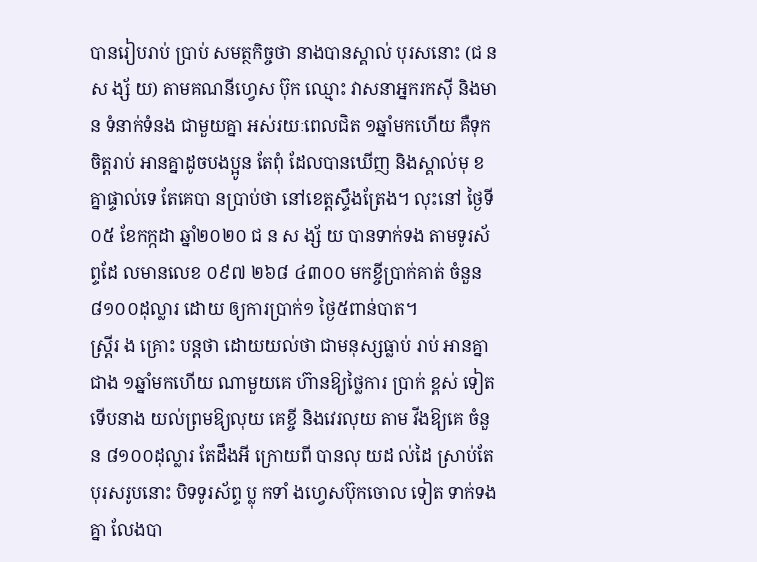បានរៀបរាប់ ប្រាប់ សមត្ថកិច្ចថា នាងបានស្គាល់ បុរសនោះ (ជ នស ង្ស័ យ) តាមគណនីហ្វេស ប៊ុក ឈ្មោះ វាសនាអ្នករកស៊ី និងមាន ទំនាក់ទំនង ជាមួយគ្នា អស់រយៈពេលជិត ១ឆ្នាំមកហើយ គឺទុកចិត្តរាប់ អានគ្នាដូចបងប្អូន តែពុំ ដែលបានឃើញ និងស្គាល់មុ ខគ្នាផ្ទាល់ទេ តែគេបា នប្រាប់ថា នៅខេត្តស្ទឹងត្រែង។ លុះនៅ ថ្ងៃទី០៥ ខែកក្កដា ឆ្នាំ២០២០ ជ ន ស ង្ស័ យ បានទាក់ទង តាមទូរស័ព្ទដែ លមានលេខ ០៩៧ ២៦៨ ៤៣០០ មកខ្ចីប្រាក់គាត់ ចំនួន៨១០០ដុល្លារ ដោយ ឲ្យការប្រាក់១ ថ្ងៃ៥ពាន់បាត។
ស្ត្រីរ ង គ្រោះ បន្តថា ដោយយល់ថា ជាមនុស្សធ្លាប់ រាប់ អានគ្នាជាង ១ឆ្នាំមកហើយ ណាមួយគេ ហ៊ានឱ្យថ្លៃការ ប្រាក់ ខ្ពស់ ទៀត ទើបនាង យល់ព្រមឱ្យលុយ គេខ្ចី និងវេរលុយ តាម វីងឱ្យគេ ចំនួន ៨១០០ដុល្លារ តែដឹងអី ក្រោយពី បានលុ យដ ល់ដៃ ស្រាប់តែបុរសរូបនោះ បិទទូរស័ព្ទ ប្លុ កទាំ ងហ្វេសប៊ុកចោល ទៀត ទាក់ទងគ្នា លែងបា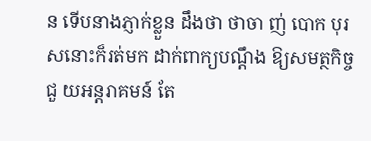ន ទើបនាងភ្ញាក់ខ្លួន ដឹងថា ថាចា ញ់ បោក បុរសនោះក៏រត់មក ដាក់ពាក្យបណ្តឹង ឱ្យសមត្ថកិច្ចជួ យអន្តរាគមន៍ តែ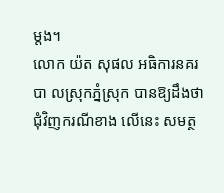ម្តង។
លោក យ៉ត សុផល អធិការនគរបា លស្រុកភ្នំស្រុក បានឱ្យដឹងថា ជុំវិញករណីខាង លើនេះ សមត្ថ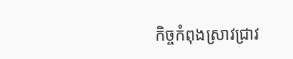កិច្ចកំពុងស្រាវជ្រាវ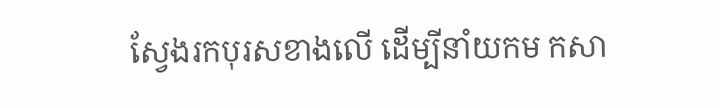ស្វែងរកបុរសខាងលើ ដើម្បីនាំយកម កសា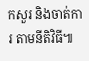កសួរ និងចាត់ការ តាមនីតិវិធី៕